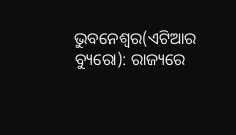ଭୁବନେଶ୍ୱର(ଏଟିଆର ବ୍ୟୁରୋ): ରାଜ୍ୟରେ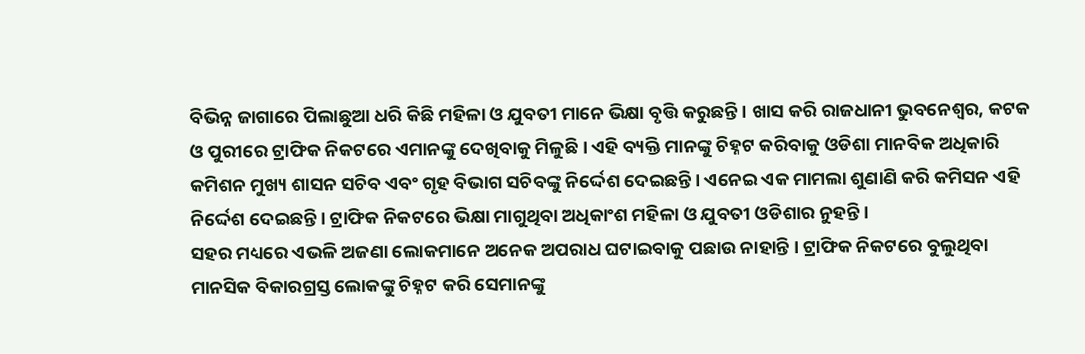ବିଭିନ୍ନ ଜାଗାରେ ପିଲାଛୁଆ ଧରି କିଛି ମହିଳା ଓ ଯୁବତୀ ମାନେ ଭିକ୍ଷା ବୃତ୍ତି କରୁଛନ୍ତି । ଖାସ କରି ରାଜଧାନୀ ଭୁବନେଶ୍ୱର, କଟକ ଓ ପୁରୀରେ ଟ୍ରାଫିକ ନିକଟରେ ଏମାନଙ୍କୁ ଦେଖିବାକୁ ମିଳୁଛି । ଏହି ବ୍ୟକ୍ତି ମାନଙ୍କୁ ଚିହ୍ନଟ କରିବାକୁ ଓଡିଶା ମାନବିକ ଅଧିକାରି କମିଶନ ମୁଖ୍ୟ ଶାସନ ସଚିବ ଏବଂ ଗୃହ ବିଭାଗ ସଚିବଙ୍କୁ ନିର୍ଦ୍ଦେଶ ଦେଇଛନ୍ତି । ଏନେଇ ଏକ ମାମଲା ଶୁଣାଣି କରି କମିସନ ଏହି ନିର୍ଦ୍ଦେଶ ଦେଇଛନ୍ତି । ଟ୍ରାଫିକ ନିକଟରେ ଭିକ୍ଷା ମାଗୁଥିବା ଅଧିକାଂଶ ମହିଳା ଓ ଯୁବତୀ ଓଡିଶାର ନୁହନ୍ତି ।
ସହର ମଧ୍ୟରେ ଏଭଳି ଅଜଣା ଲୋକମାନେ ଅନେକ ଅପରାଧ ଘଟାଇବାକୁ ପଛାଉ ନାହାନ୍ତି । ଟ୍ରାଫିକ ନିକଟରେ ବୁଲୁଥିବା ମାନସିକ ବିକାରଗ୍ରସ୍ତ ଲୋକଙ୍କୁ ଚିହ୍ନଟ କରି ସେମାନଙ୍କୁ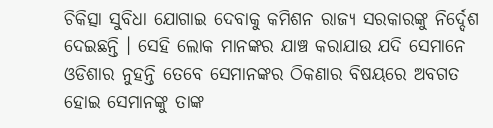ଚିକିତ୍ସା ସୁବିଧା ଯୋଗାଇ ଦେବାକୁ କମିଶନ ରାଜ୍ୟ ସରକାରଙ୍କୁ ନିର୍ଦ୍ଦେଶ ଦେଇଛନ୍ତି । ସେହି ଲୋକ ମାନଙ୍କର ଯାଞ୍ଚ କରାଯାଉ ଯଦି ସେମାନେ ଓଡିଶାର ନୁହନ୍ତି ତେବେ ସେମାନଙ୍କର ଠିକଣାର ବିଷୟରେ ଅବଗତ ହୋଇ ସେମାନଙ୍କୁ ତାଙ୍କ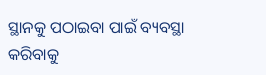ସ୍ଥାନକୁ ପଠାଇବା ପାଇଁ ବ୍ୟବସ୍ଥା କରିବାକୁ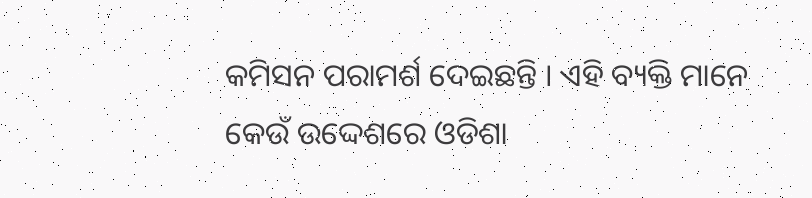କମିସନ ପରାମର୍ଶ ଦେଇଛନ୍ତି । ଏହି ବ୍ୟକ୍ତି ମାନେ କେଉଁ ଉଦ୍ଦେଶରେ ଓଡିଶା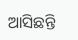ଆସିଛନ୍ତି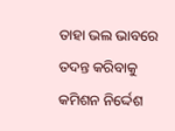ତାହା ଭଲ ଭାବରେ ତଦନ୍ତ କରିବାକୁ କମିଶନ ନିର୍ଦ୍ଦେଶ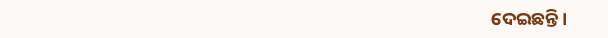ଦେଇଛନ୍ତି ।